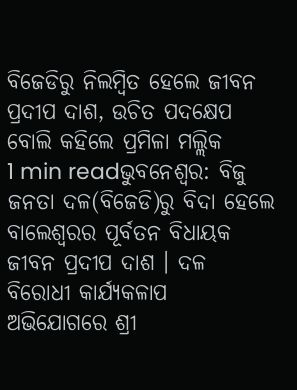ବିଜେଡିରୁ ନିଲମ୍ୱିତ ହେଲେ ଜୀବନ ପ୍ରଦୀପ ଦାଶ, ଉଚିତ ପଦକ୍ଷେପ ବୋଲି କହିଲେ ପ୍ରମିଳା ମଲ୍ଲିକ
1 min readଭୁବନେଶ୍ୱର: ବିଜୁ ଜନତା ଦଳ(ବିଜେଡି)ରୁ ବିଦା ହେଲେ ବାଲେଶ୍ୱରର ପୂର୍ବତନ ବିଧାୟକ ଜୀବନ ପ୍ରଦୀପ ଦାଶ । ଦଳ ବିରୋଧୀ କାର୍ଯ୍ୟକଳାପ ଅଭିଯୋଗରେ ଶ୍ରୀ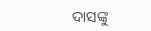ଦାସଙ୍କୁ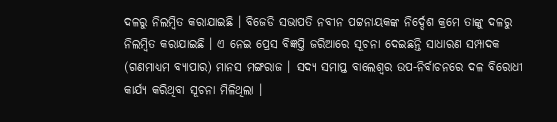ଦଳରୁ ନିଲମ୍ୱିତ କରାଯାଇଛି । ବିଜେଡି ସଭାପତି ନବୀନ ପଟ୍ଟନାୟକଙ୍କ ନିର୍ଦ୍ଦେଶ କ୍ରମେ ତାଙ୍କୁ ଦଳରୁ ନିଲମ୍ୱିତ କରାଯାଇଛି । ଏ ନେଇ ପ୍ରେସ ବିଜ୍ଞପ୍ତି ଜରିଆରେ ସୂଚନା ଦେଇଛନ୍ତି ସାଧାରଣ ସମ୍ପାଦକ (ଗଣମାଧ୍ୟମ ବ୍ୟାପାର) ମାନସ ମଙ୍ଗରାଜ । ସଦ୍ୟ ସମାପ୍ତ ବାଲେଶ୍ୱର ଉପ-ନିର୍ବାଚନରେ ଦଳ ବିରୋଧୀ କାର୍ଯ୍ୟ କରିଥିବା ସୂଚନା ମିଳିଥିଲା ।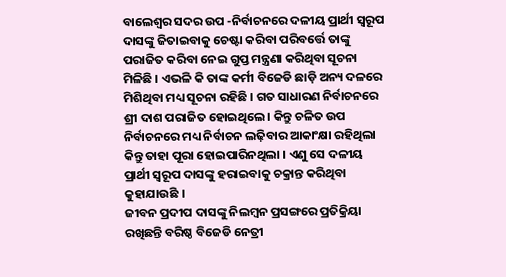ବାଲେଶ୍ୱର ସଦର ଉପ -ନିର୍ବାଚନରେ ଦଳୀୟ ପ୍ରାର୍ଥୀ ସ୍ୱରୂପ ଦାସଙ୍କୁ ଜିତାଇବାକୁ ଚେଷ୍ଟା କରିବା ପରିବର୍ତ୍ତେ ତାଙ୍କୁ ପରାଜିତ କରିବା ନେଇ ଗୁପ୍ତ ମନ୍ତ୍ରଣା କରିଥିବା ସୂଚନା ମିଳିଛି । ଏଭଳି କି ତାଙ୍କ କର୍ମୀ ବିଜେଡି ଛାଡ଼ି ଅନ୍ୟ ଦଳରେ ମିଶିଥିବା ମଧ୍ୟ ସୂଚନା ରହିଛି । ଗତ ସାଧାରଣ ନିର୍ବାଚନରେ ଶ୍ରୀ ଦାଶ ପରାଜିତ ହୋଇଥିଲେ । କିନ୍ତୁ ଚଳିତ ଉପ ନିର୍ବାଚନରେ ମଧ୍ୟ ନିର୍ବାଚନ ଲଢ଼ିବାର ଆକାଂକ୍ଷା ରହିଥିଲା କିନ୍ତୁ ତାହା ପୂରା ହୋଇପାରିନଥିଲା । ଏଣୁ ସେ ଦଳୀୟ ପ୍ରାର୍ଥୀ ସ୍ୱରୂପ ଦାସଙ୍କୁ ହରାଇବାକୁ ଚକ୍ରାନ୍ତ କରିଥିବା କୁହାଯାଉଛି ।
ଜୀବନ ପ୍ରଦୀପ ଦାସଙ୍କୁ ନିଲମ୍ବନ ପ୍ରସଙ୍ଗରେ ପ୍ରତିକ୍ରିୟା ରଖିଛନ୍ତି ବରିଷ୍ଠ ବିଜେଡି ନେତ୍ରୀ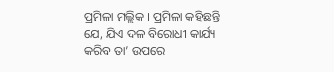ପ୍ରମିଳା ମଲ୍ଲିକ । ପ୍ରମିଳା କହିଛନ୍ତି ଯେ, ଯିଏ ଦଳ ବିରୋଧୀ କାର୍ଯ୍ୟ କରିବ ତା’ ଉପରେ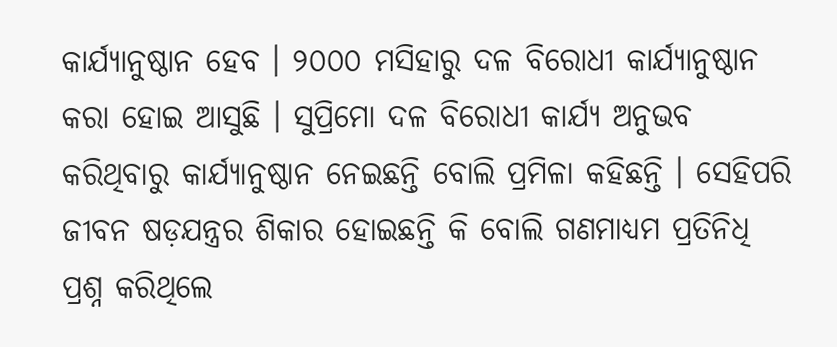କାର୍ଯ୍ୟାନୁଷ୍ଠାନ ହେବ । ୨୦୦୦ ମସିହାରୁ ଦଳ ବିରୋଧୀ କାର୍ଯ୍ୟାନୁଷ୍ଠାନ କରା ହୋଇ ଆସୁଛି । ସୁପ୍ରିମୋ ଦଳ ବିରୋଧୀ କାର୍ଯ୍ୟ ଅନୁଭବ କରିଥିବାରୁ କାର୍ଯ୍ୟାନୁଷ୍ଠାନ ନେଇଛନ୍ତି ବୋଲି ପ୍ରମିଳା କହିଛନ୍ତି । ସେହିପରି ଜୀବନ ଷଡ଼ଯନ୍ତ୍ରର ଶିକାର ହୋଇଛନ୍ତି କି ବୋଲି ଗଣମାଧ୍ୟମ ପ୍ରତିନିଧି ପ୍ରଶ୍ନ କରିଥିଲେ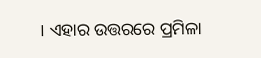। ଏହାର ଉତ୍ତରରେ ପ୍ରମିଳା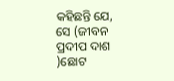କହିଛନ୍ତି ଯେ, ସେ (ଜୀବନ ପ୍ରଦୀପ ଦାଶ )ଛୋଟ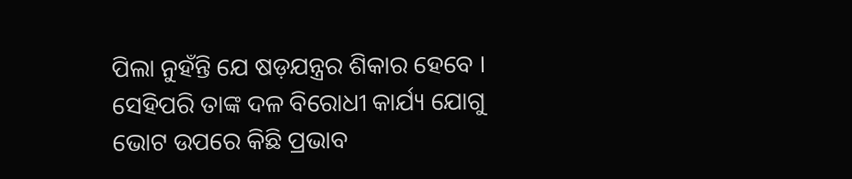ପିଲା ନୁହଁନ୍ତି ଯେ ଷଡ଼ଯନ୍ତ୍ରର ଶିକାର ହେବେ । ସେହିପରି ତାଙ୍କ ଦଳ ବିରୋଧୀ କାର୍ଯ୍ୟ ଯୋଗୁ ଭୋଟ ଉପରେ କିଛି ପ୍ରଭାବ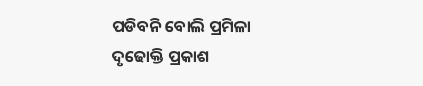ପଡିବନି ବୋଲି ପ୍ରମିଳା ଦୃଢୋକ୍ତି ପ୍ରକାଶ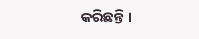କରିଛନ୍ତି ।